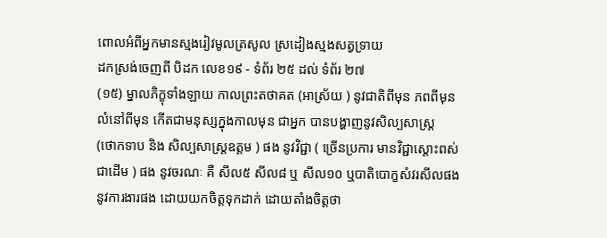ពោលអំពីអ្នកមានស្មងរៀវមូលត្រសូល ស្រដៀងស្មងសត្វទ្រាយ
ដកស្រង់ចេញពី បិដក លេខ១៩ - ទំព័រ ២៥ ដល់ ទំព័រ ២៧
(១៥) ម្នាលភិក្ខុទាំងឡាយ កាលព្រះតថាគត (អាស្រ័យ ) នូវជាតិពីមុន ភពពីមុន
លំនៅពីមុន កើតជាមនុស្សក្នុងកាលមុន ជាអ្នក បានបង្ហាញនូវសិល្បសាស្ត្រ
(ថោកទាប និង សិល្បសាស្ត្រឧត្តម ) ផង នូវវិជ្ជា ( ច្រើនប្រការ មានវិជ្ជាស្តោះពស់
ជាដើម ) ផង នូវចរណៈ គឺ សីល៥ សីល៨ ឬ សីល១០ ឬបាតិបោក្ខសំវរសីលផង
នូវការងារផង ដោយយកចិត្តទុកដាក់ ដោយតាំងចិត្តថា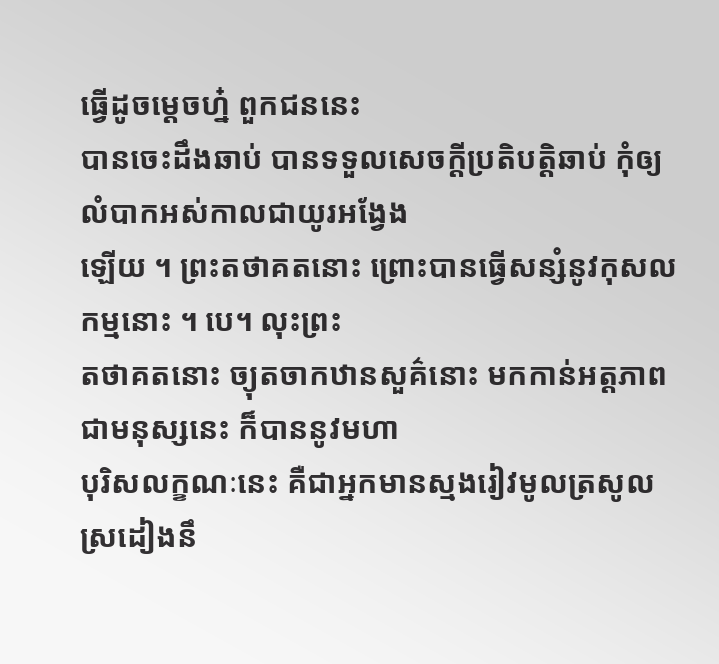ធ្វើដូចម្តេចហ៎្ន ពួកជននេះ
បានចេះដឹងឆាប់ បានទទួលសេចក្តីប្រតិបត្តិឆាប់ កុំឲ្យលំបាកអស់កាលជាយូរអង្វែង
ឡើយ ។ ព្រះតថាគតនោះ ព្រោះបានធ្វើសន្សំនូវកុសលកម្មនោះ ។ បេ។ លុះព្រះ
តថាគតនោះ ច្យុតចាកឋានសួគ៌នោះ មកកាន់អត្តភាពជាមនុស្សនេះ ក៏បាននូវមហា
បុរិសលក្ខណៈនេះ គឺជាអ្នកមានស្មងរៀវមូលត្រសូល ស្រដៀងនឹ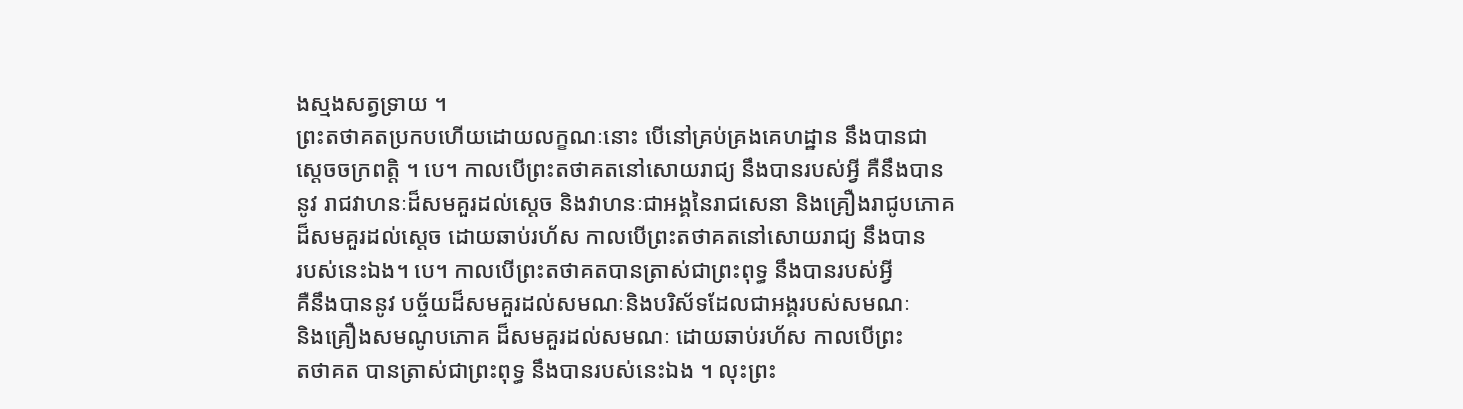ងស្មងសត្វទ្រាយ ។
ព្រះតថាគតប្រកបហើយដោយលក្ខណៈនោះ បើនៅគ្រប់គ្រងគេហដ្ឋាន នឹងបានជា
ស្តេចចក្រពត្តិ ។ បេ។ កាលបើព្រះតថាគតនៅសោយរាជ្យ នឹងបានរបស់អ្វី គឺនឹងបាន
នូវ រាជវាហនៈដ៏សមគួរដល់ស្តេច និងវាហនៈជាអង្គនៃរាជសេនា និងគ្រឿងរាជូបភោគ
ដ៏សមគួរដល់ស្តេច ដោយឆាប់រហ័ស កាលបើព្រះតថាគតនៅសោយរាជ្យ នឹងបាន
របស់នេះឯង។ បេ។ កាលបើព្រះតថាគតបានត្រាស់ជាព្រះពុទ្ធ នឹងបានរបស់អ្វី
គឺនឹងបាននូវ បច្ច័យដ៏សមគួរដល់សមណៈនិងបរិស័ទដែលជាអង្គរបស់សមណៈ
និងគ្រឿងសមណូបភោគ ដ៏សមគួរដល់សមណៈ ដោយឆាប់រហ័ស កាលបើព្រះ
តថាគត បានត្រាស់ជាព្រះពុទ្ធ នឹងបានរបស់នេះឯង ។ លុះព្រះ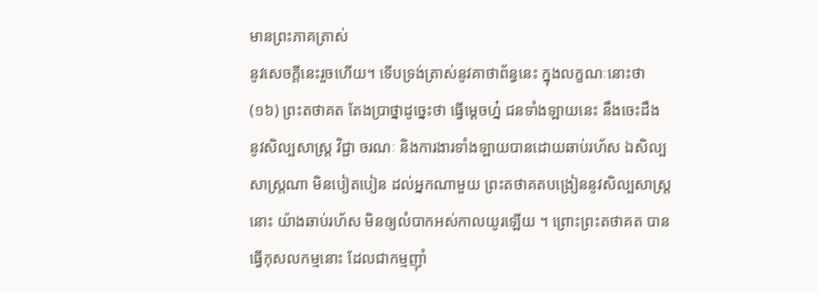មានព្រះភាគត្រាស់
នូវសេចក្តីនេះរួចហើយ។ ទើបទ្រង់ត្រាស់នូវគាថាព័ន្ធនេះ ក្នុងលក្ខណៈនោះថា
(១៦) ព្រះតថាគត តែងប្រាថ្នាដូច្នេះថា ធ្វើម្តេចហ៎្ន ជនទាំងឡាយនេះ នឹងចេះដឹង
នូវសិល្បសាស្ត្រ វិជ្ជា ចរណៈ និងការងារទាំងឡាយបានដោយឆាប់រហ័ស ឯសិល្ប
សាស្ត្រណា មិនបៀតបៀន ដល់អ្នកណាមួយ ព្រះតថាគតបង្រៀននូវសិល្បសាស្ត្រ
នោះ យ៉ាងឆាប់រហ័ស មិនឲ្យលំបាកអស់កាលយូរឡើយ ។ ព្រោះព្រះតថាគត បាន
ធ្វើកុសលកម្មនោះ ដែលជាកម្មញ៉ាំ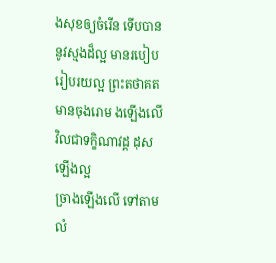ងសុខឲ្យចំរើន ទើបបាននូវស្មងដ៏ល្អ មានរបៀប
រៀបរយល្អ ព្រះតថាគតមានចុងរោម ងឡើងលើ វិលជាទក្ខិណាវដ្ត ដុសឡើងល្អ
ច្រាងឡើងលើ ទៅតាមលំ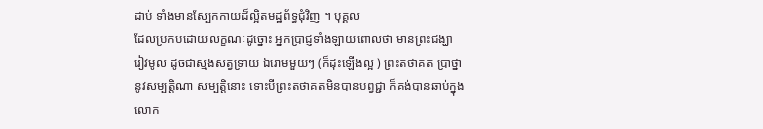ដាប់ ទាំងមានស្បែកកាយដ៏ល្អិតមដ្ឋព័ទ្ធជុំវិញ ។ បុគ្គល
ដែលប្រកបដោយលក្ខណៈដូច្នោះ អ្នកប្រាជ្ញទាំងឡាយពោលថា មានព្រះជង្ឃា
រៀវមូល ដូចជាស្មងសត្វទ្រាយ ឯរោមមួយៗ (ក៏ដុះឡើងល្អ ) ព្រះតថាគត ប្រាថ្នា
នូវសម្បត្តិណា សម្បត្តិនោះ ទោះបីព្រះតថាគតមិនបានបព្វជ្ជា ក៏គង់បានឆាប់ក្នុង
លោក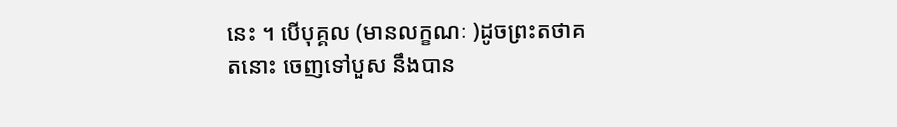នេះ ។ បើបុគ្គល (មានលក្ខណៈ )ដូចព្រះតថាគតនោះ ចេញទៅបួស នឹងបាន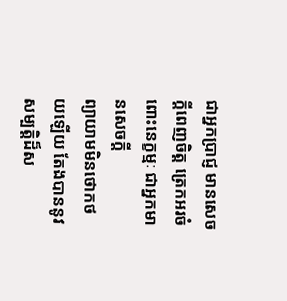ជាអ្នកប្រាជ្ញ មានសេចក្តីពេញចិត្ត ត្រេកអរចំពោះនេក្ខម្មៈ ជាអ្នកមានសេចក្តី
ព្យាយាមមិនថោកថយឡើយ តែងបាននូវសម្បត្តិដ៏ស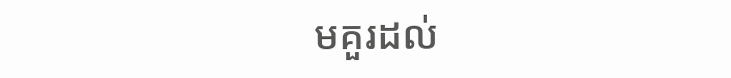មគួរដល់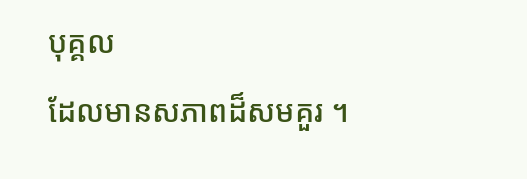បុគ្គល
ដែលមានសភាពដ៏សមគួរ ។